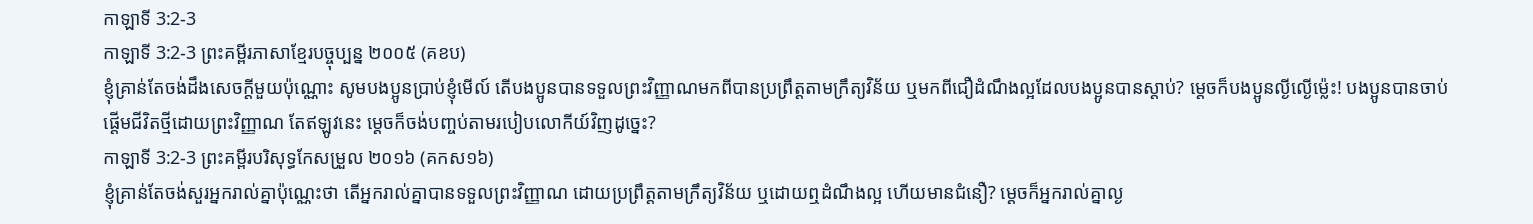កាឡាទី 3:2-3
កាឡាទី 3:2-3 ព្រះគម្ពីរភាសាខ្មែរបច្ចុប្បន្ន ២០០៥ (គខប)
ខ្ញុំគ្រាន់តែចង់ដឹងសេចក្ដីមួយប៉ុណ្ណោះ សូមបងប្អូនប្រាប់ខ្ញុំមើល៍ តើបងប្អូនបានទទួលព្រះវិញ្ញាណមកពីបានប្រព្រឹត្តតាមក្រឹត្យវិន័យ ឬមកពីជឿដំណឹងល្អដែលបងប្អូនបានស្ដាប់? ម្ដេចក៏បងប្អូនល្ងីល្ងើម៉្លេះ! បងប្អូនបានចាប់ផ្ដើមជីវិតថ្មីដោយព្រះវិញ្ញាណ តែឥឡូវនេះ ម្ដេចក៏ចង់បញ្ចប់តាមរបៀបលោកីយ៍វិញដូច្នេះ?
កាឡាទី 3:2-3 ព្រះគម្ពីរបរិសុទ្ធកែសម្រួល ២០១៦ (គកស១៦)
ខ្ញុំគ្រាន់តែចង់សួរអ្នករាល់គ្នាប៉ុណ្ណេះថា តើអ្នករាល់គ្នាបានទទួលព្រះវិញ្ញាណ ដោយប្រព្រឹត្តតាមក្រឹត្យវិន័យ ឬដោយឮដំណឹងល្អ ហើយមានជំនឿ? ម្ដេចក៏អ្នករាល់គ្នាល្ង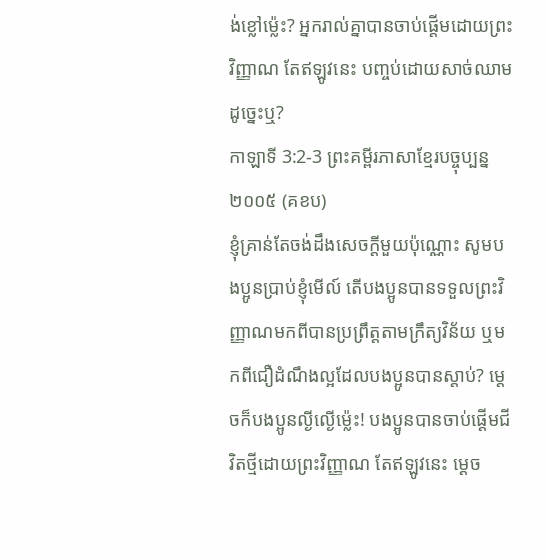ង់ខ្លៅម៉្លេះ? អ្នករាល់គ្នាបានចាប់ផ្តើមដោយព្រះវិញ្ញាណ តែឥឡូវនេះ បញ្ចប់ដោយសាច់ឈាមដូច្នេះឬ?
កាឡាទី 3:2-3 ព្រះគម្ពីរភាសាខ្មែរបច្ចុប្បន្ន ២០០៥ (គខប)
ខ្ញុំគ្រាន់តែចង់ដឹងសេចក្ដីមួយប៉ុណ្ណោះ សូមបងប្អូនប្រាប់ខ្ញុំមើល៍ តើបងប្អូនបានទទួលព្រះវិញ្ញាណមកពីបានប្រព្រឹត្តតាមក្រឹត្យវិន័យ ឬមកពីជឿដំណឹងល្អដែលបងប្អូនបានស្ដាប់? ម្ដេចក៏បងប្អូនល្ងីល្ងើម៉្លេះ! បងប្អូនបានចាប់ផ្ដើមជីវិតថ្មីដោយព្រះវិញ្ញាណ តែឥឡូវនេះ ម្ដេច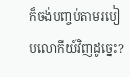ក៏ចង់បញ្ចប់តាមរបៀបលោកីយ៍វិញដូច្នេះ?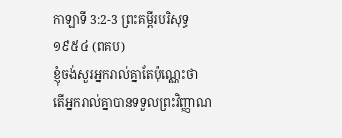កាឡាទី 3:2-3 ព្រះគម្ពីរបរិសុទ្ធ ១៩៥៤ (ពគប)
ខ្ញុំចង់សួរអ្នករាល់គ្នាតែប៉ុណ្ណេះថា តើអ្នករាល់គ្នាបានទទួលព្រះវិញ្ញាណ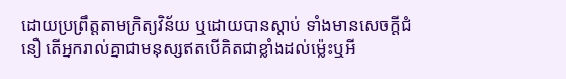ដោយប្រព្រឹត្តតាមក្រិត្យវិន័យ ឬដោយបានស្តាប់ ទាំងមានសេចក្ដីជំនឿ តើអ្នករាល់គ្នាជាមនុស្សឥតបើគិតជាខ្លាំងដល់ម៉្លេះឬអី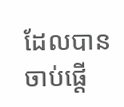ដែលបានចាប់ផ្តើ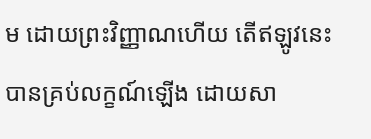ម ដោយព្រះវិញ្ញាណហើយ តើឥឡូវនេះបានគ្រប់លក្ខណ៍ឡើង ដោយសា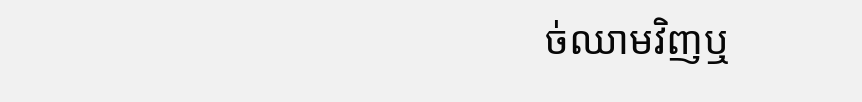ច់ឈាមវិញឬ